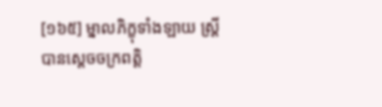[១៦៥] ម្នាលភិក្ខុទាំងឡាយ ស្រ្តីបានស្តេចចក្រពត្តិ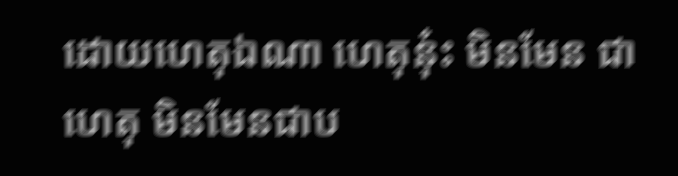ដោយហេតុឯណា ហេតុនុ៎ះ មិនមែន ជាហេតុ មិនមែនជាប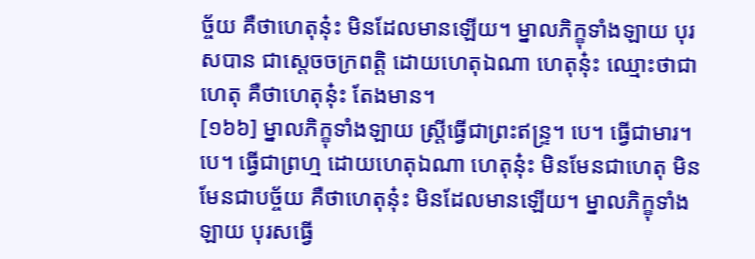ច្ច័យ គឺថាហេតុនុ៎ះ មិនដែលមានឡើយ។ ម្នាលភិក្ខុទាំងឡាយ បុរសបាន ជាស្តេចចក្រពត្តិ ដោយហេតុឯណា ហេតុនុ៎ះ ឈ្មោះថាជាហេតុ គឺថាហេតុនុ៎ះ តែងមាន។
[១៦៦] ម្នាលភិក្ខុទាំងឡាយ ស្រ្តីធ្វើជាព្រះឥន្រ្ទ។ បេ។ ធ្វើជាមារ។បេ។ ធ្វើជាព្រហ្ម ដោយហេតុឯណា ហេតុនុ៎ះ មិនមែនជាហេតុ មិនមែនជាបច្ច័យ គឺថាហេតុនុ៎ះ មិនដែលមានឡើយ។ ម្នាលភិក្ខុទាំងឡាយ បុរសធ្វើ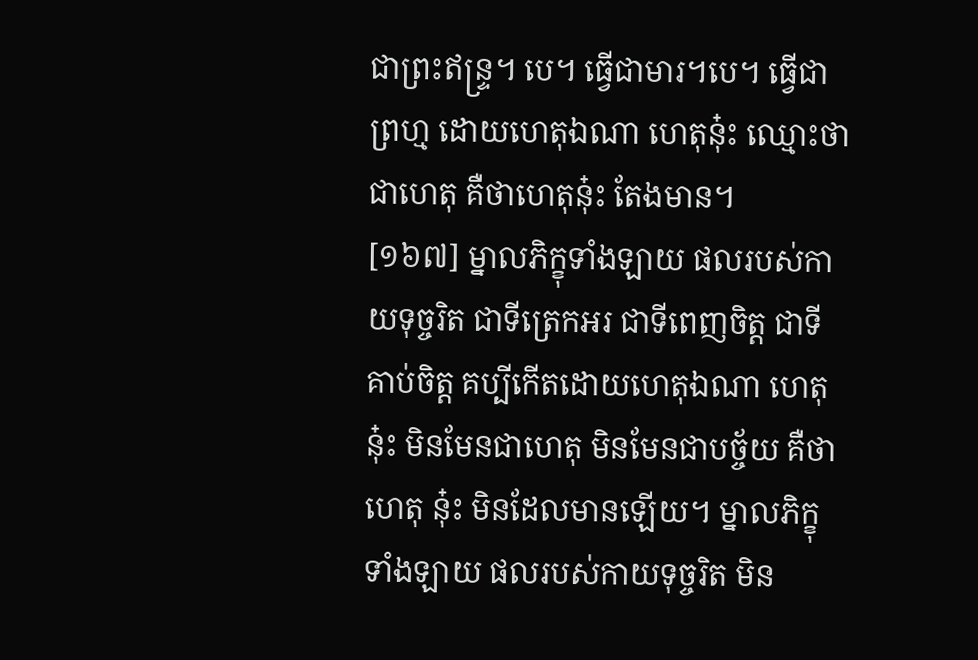ជាព្រះឥន្រ្ទ។ បេ។ ធ្វើជាមារ។បេ។ ធ្វើជាព្រហ្ម ដោយហេតុឯណា ហេតុនុ៎ះ ឈ្មោះថាជាហេតុ គឺថាហេតុនុ៎ះ តែងមាន។
[១៦៧] ម្នាលភិក្ខុទាំងឡាយ ផលរបស់កាយទុច្ចរិត ជាទីត្រេកអរ ជាទីពេញចិត្ត ជាទី គាប់ចិត្ត គប្បីកើតដោយហេតុឯណា ហេតុនុ៎ះ មិនមែនជាហេតុ មិនមែនជាបច្ច័យ គឺថាហេតុ នុ៎ះ មិនដែលមានឡើយ។ ម្នាលភិក្ខុទាំងឡាយ ផលរបស់កាយទុច្ចរិត មិន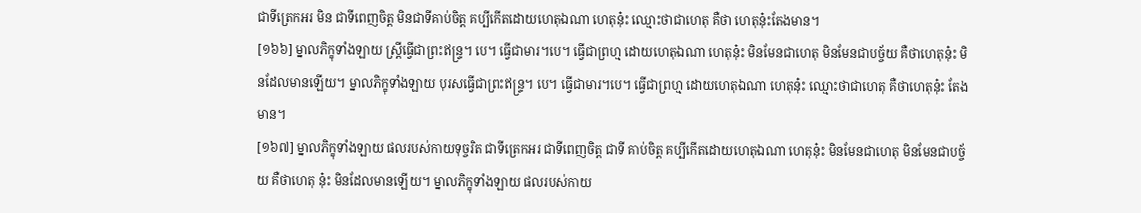ជាទីត្រេកអរ មិន ជាទីពេញចិត្ត មិនជាទីគាប់ចិត្ត គប្បីកើតដោយហេតុឯណា ហេតុនុ៎ះ ឈ្មោះថាជាហេតុ គឺថា ហេតុនុ៎ះតែងមាន។
[១៦៦] ម្នាលភិក្ខុទាំងឡាយ ស្រ្តីធ្វើជាព្រះឥន្រ្ទ។ បេ។ ធ្វើជាមារ។បេ។ ធ្វើជាព្រហ្ម ដោយហេតុឯណា ហេតុនុ៎ះ មិនមែនជាហេតុ មិនមែនជាបច្ច័យ គឺថាហេតុនុ៎ះ មិនដែលមានឡើយ។ ម្នាលភិក្ខុទាំងឡាយ បុរសធ្វើជាព្រះឥន្រ្ទ។ បេ។ ធ្វើជាមារ។បេ។ ធ្វើជាព្រហ្ម ដោយហេតុឯណា ហេតុនុ៎ះ ឈ្មោះថាជាហេតុ គឺថាហេតុនុ៎ះ តែងមាន។
[១៦៧] ម្នាលភិក្ខុទាំងឡាយ ផលរបស់កាយទុច្ចរិត ជាទីត្រេកអរ ជាទីពេញចិត្ត ជាទី គាប់ចិត្ត គប្បីកើតដោយហេតុឯណា ហេតុនុ៎ះ មិនមែនជាហេតុ មិនមែនជាបច្ច័យ គឺថាហេតុ នុ៎ះ មិនដែលមានឡើយ។ ម្នាលភិក្ខុទាំងឡាយ ផលរបស់កាយ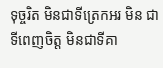ទុច្ចរិត មិនជាទីត្រេកអរ មិន ជាទីពេញចិត្ត មិនជាទីគា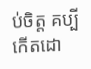ប់ចិត្ត គប្បីកើតដោ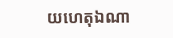យហេតុឯណា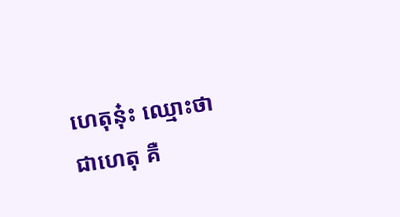ហេតុនុ៎ះ ឈ្មោះថាជាហេតុ គឺ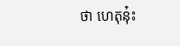ថា ហេតុនុ៎ះ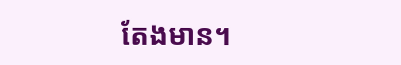តែងមាន។